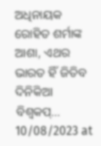ଅଧିନାୟକ ରୋହିତ ଶର୍ମାଙ୍କ ଆଶା, ଏଥର ଭାରତ ହିଁ ଜିତିବ ଦିନିକିଆ ବିଶ୍ୱକପ୍…
10/08/2023 at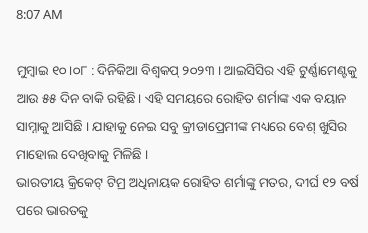8:07 AM

ମୁମ୍ବାଇ ୧୦।୦୮ : ଦିନିକିଆ ବିଶ୍ୱକପ୍ ୨୦୨୩ । ଆଇସିସିର ଏହି ଟୁର୍ଣ୍ଣାମେଣ୍ଟକୁ ଆଉ ୫୫ ଦିନ ବାକି ରହିଛି। ଏହି ସମୟରେ ରୋହିତ ଶର୍ମାଙ୍କ ଏକ ବୟାନ ସାମ୍ନାକୁ ଆସିଛି । ଯାହାକୁ ନେଇ ସବୁ କ୍ରୀଡାପ୍ରେମୀଙ୍କ ମଧ୍ୟରେ ବେଶ୍ ଖୁସିର ମାହୋଲ ଦେଖିବାକୁ ମିଳିଛି ।
ଭାରତୀୟ କ୍ରିକେଟ୍ ଟିମ୍ର ଅଧିନାୟକ ରୋହିତ ଶର୍ମାଙ୍କୁ ମତର, ଦୀର୍ଘ ୧୨ ବର୍ଷ ପରେ ଭାରତକୁ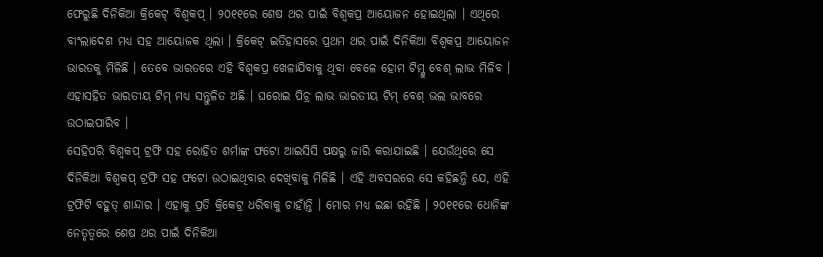ଫେରୁଛି ଦିନିକିଆ କ୍ରିକେଟ୍ ବିଶ୍ୱକପ୍ । ୨୦୧୧ରେ ଶେଷ ଥର ପାଇଁ ବିଶ୍ୱକପ୍ର ଆୟୋଜନ ହୋଇଥିଲା । ଏଥିରେ ବାଂଲାଦେଶ ମଧ୍ୟ ସହ ଆୟୋଜକ ଥିଲା । କ୍ରିକେଟ୍ ଇତିହାସରେ ପ୍ରଥମ ଥର ପାଇଁ ଦିନିକିଆ ବିଶ୍ୱକପ୍ର ଆୟୋଜନ ଭାରତକୁ ମିଳିଛି । ତେବେ ଭାରତରେ ଏହି ବିଶ୍ୱକପ୍ର ଖେଳାଯିବାକୁ ଥିବା ବେଳେ ହୋମ ଟିମ୍କୁ ବେଶ୍ ଲାଭ ମିଳିବ । ଏହାସହିତ ଭାରତୀୟ ଟିମ୍ ମଧ୍ୟ ସନ୍ତୁଳିତ ଅଛି । ଘରୋଇ ପିଚ୍ର ଲାଭ ଭାରତୀୟ ଟିମ୍ ବେଶ୍ ଭଲ ଭାବରେ ଉଠାଇପାରିବ ।
ସେହିପରି ବିଶ୍ୱକପ୍ ଟ୍ରଫି ସହ ରୋହିତ ଶର୍ମାଙ୍କ ଫଟୋ ଆଇସିସି ପକ୍ଷରୁ ଜାରି କରାଯାଇଛି । ଯେଉଁଥିରେ ସେ ଦିନିକିଆ ବିଶ୍ୱକପ୍ ଟ୍ରଫି ସହ ଫଟୋ ଉଠାଇଥିବାର ଦେଖିବାକୁ ମିଳିଛି । ଏହି ଅବସରରେ ସେ କହିଛନ୍ତି ଯେ, ଏହି ଟ୍ରଫିଟି ବହୁତ୍ ଶାନ୍ଦାର । ଏହାକୁ ପ୍ରତି କ୍ରିକେଟ୍ର ଧରିବାକୁ ଚାହାଁନ୍ତି । ମୋର ମଧ୍ୟ ଇଛା ରହିଛି । ୨୦୧୧ରେ ଧୋନିଙ୍କ ନେତୃତ୍ୱରେ ଶେଷ ଥର ପାଇଁ ଦିନିକିଆ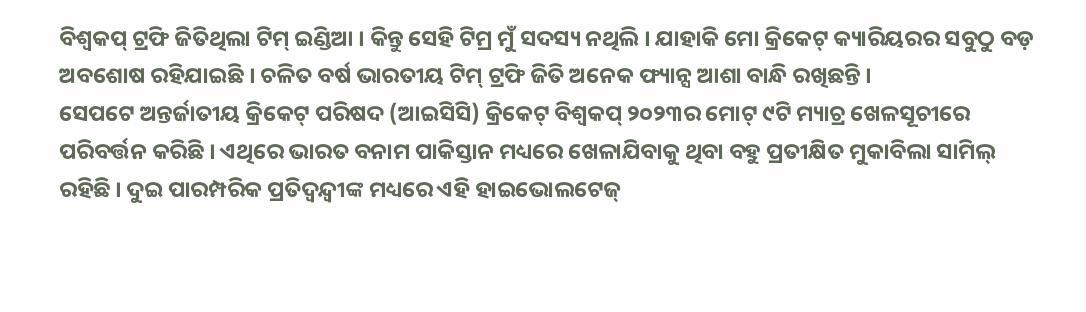ବିଶ୍ୱକପ୍ ଟ୍ରଫି ଜିତିଥିଲା ଟିମ୍ ଇଣ୍ଡିଆ । କିନ୍ତୁ ସେହି ଟିମ୍ର ମୁଁ ସଦସ୍ୟ ନଥିଲି । ଯାହାକି ମୋ କ୍ରିକେଟ୍ କ୍ୟାରିୟରର ସବୁଠୁ ବଡ଼ ଅବଶୋଷ ରହିଯାଇଛି । ଚଳିତ ବର୍ଷ ଭାରତୀୟ ଟିମ୍ ଟ୍ରଫି ଜିତି ଅନେକ ଫ୍ୟାନ୍ସ ଆଶା ବାନ୍ଧି ରଖିଛନ୍ତି ।
ସେପଟେ ଅନ୍ତର୍ଜାତୀୟ କ୍ରିକେଟ୍ ପରିଷଦ (ଆଇସିସି) କ୍ରିକେଟ୍ ବିଶ୍ଵକପ୍ ୨୦୨୩ର ମୋଟ୍ ୯ଟି ମ୍ୟାଚ୍ର ଖେଳସୂଚୀରେ ପରିବର୍ତ୍ତନ କରିଛି । ଏଥିରେ ଭାରତ ବନାମ ପାକିସ୍ତାନ ମଧ୍ୟରେ ଖେଳାଯିବାକୁ ଥିବା ବହୁ ପ୍ରତୀକ୍ଷିତ ମୁକାବିଲା ସାମିଲ୍ ରହିଛି । ଦୁଇ ପାରମ୍ପରିକ ପ୍ରତିଦ୍ଵନ୍ଦ୍ଵୀଙ୍କ ମଧ୍ୟରେ ଏହି ହାଇଭୋଲଟେଜ୍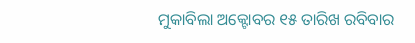ମୁକାବିଲା ଅକ୍ଟୋବର ୧୫ ତାରିଖ ରବିବାର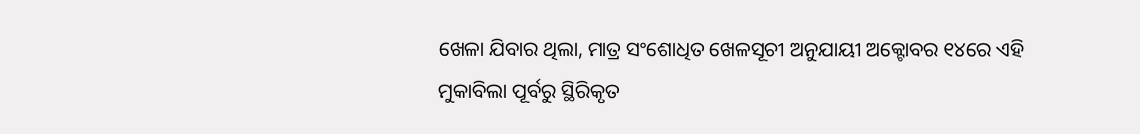ଖେଳା ଯିବାର ଥିଲା, ମାତ୍ର ସଂଶୋଧିତ ଖେଳସୂଚୀ ଅନୁଯାୟୀ ଅକ୍ଟୋବର ୧୪ରେ ଏହି ମୁକାବିଲା ପୂର୍ବରୁ ସ୍ଥିରିକୃତ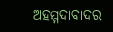ଅହମ୍ମଦାବାଦର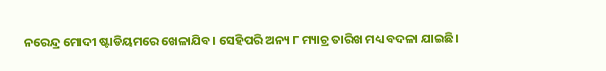ନରେନ୍ଦ୍ର ମୋଦୀ ଷ୍ଟାଡିୟମରେ ଖେଳାଯିବ। ସେହିପରି ଅନ୍ୟ ୮ ମ୍ୟାଚ୍ର ତାରିଖ ମଧ୍ୟ ବଦଳା ଯାଇଛି।